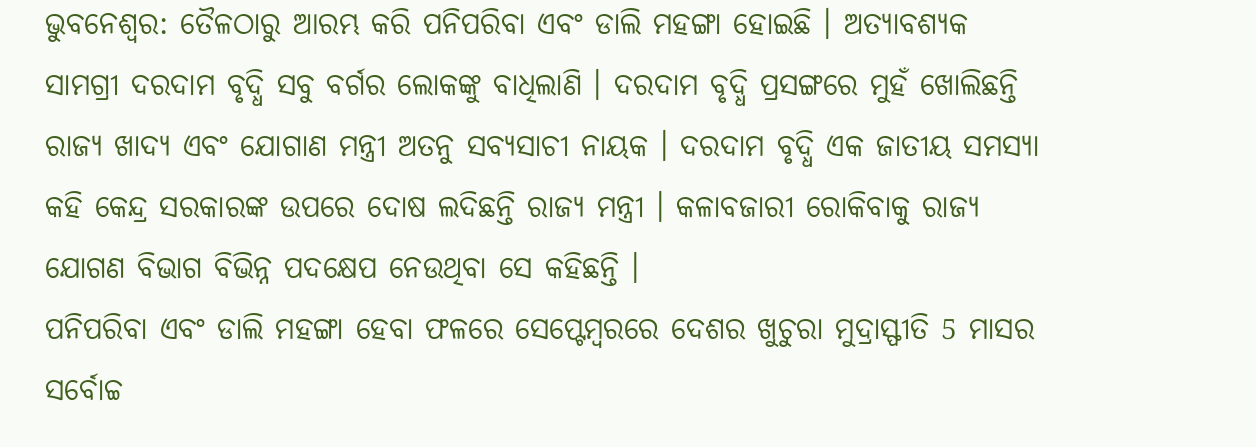ଭୁବନେଶ୍ବର: ତୈଳଠାରୁ ଆରମ୍ଭ କରି ପନିପରିବା ଏବଂ ଡାଲି ମହଙ୍ଗା ହୋଇଛି । ଅତ୍ୟାବଶ୍ୟକ ସାମଗ୍ରୀ ଦରଦାମ ବୃଦ୍ଧି ସବୁ ବର୍ଗର ଲୋକଙ୍କୁ ବାଧିଲାଣି । ଦରଦାମ ବୃଦ୍ଧି ପ୍ରସଙ୍ଗରେ ମୁହଁ ଖୋଲିଛନ୍ତି ରାଜ୍ୟ ଖାଦ୍ୟ ଏବଂ ଯୋଗାଣ ମନ୍ତ୍ରୀ ଅତନୁ ସବ୍ୟସାଚୀ ନାୟକ । ଦରଦାମ ବୃଦ୍ଧି ଏକ ଜାତୀୟ ସମସ୍ୟା କହି କେନ୍ଦ୍ର ସରକାରଙ୍କ ଉପରେ ଦୋଷ ଲଦିଛନ୍ତି ରାଜ୍ୟ ମନ୍ତ୍ରୀ । କଳାବଜାରୀ ରୋକିବାକୁ ରାଜ୍ୟ ଯୋଗଣ ବିଭାଗ ବିଭିନ୍ନ ପଦକ୍ଷେପ ନେଉଥିବା ସେ କହିଛନ୍ତି ।
ପନିପରିବା ଏବଂ ଡାଲି ମହଙ୍ଗା ହେବା ଫଳରେ ସେପ୍ଟେମ୍ବରରେ ଦେଶର ଖୁଚୁରା ମୁଦ୍ରାସ୍ଫୀତି 5 ମାସର ସର୍ବୋଚ୍ଚ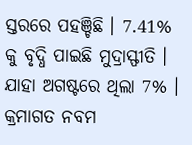ସ୍ତରରେ ପହଞ୍ଚିଛି । 7.41% କୁ ବୃଦ୍ଧି ପାଇଛି ମୁଦ୍ରାସ୍ଫୀତି । ଯାହା ଅଗଷ୍ଟରେ ଥିଲା 7% । କ୍ରମାଗତ ନବମ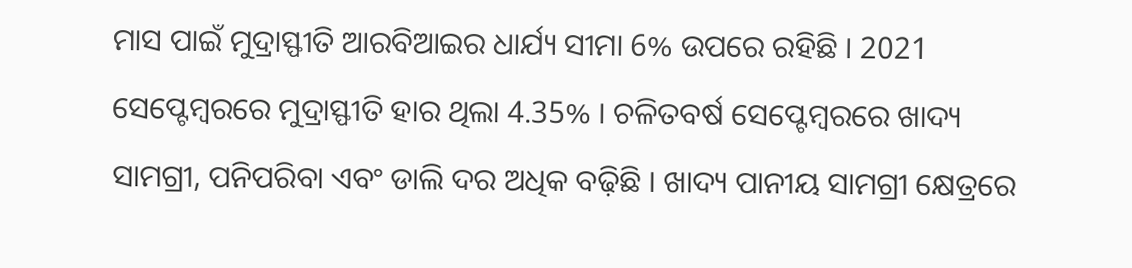ମାସ ପାଇଁ ମୁଦ୍ରାସ୍ଫୀତି ଆରବିଆଇର ଧାର୍ଯ୍ୟ ସୀମା 6% ଉପରେ ରହିଛି । 2021 ସେପ୍ଟେମ୍ବରରେ ମୁଦ୍ରାସ୍ଫୀତି ହାର ଥିଲା 4.35% । ଚଳିତବର୍ଷ ସେପ୍ଟେମ୍ବରରେ ଖାଦ୍ୟ ସାମଗ୍ରୀ, ପନିପରିବା ଏବଂ ଡାଲି ଦର ଅଧିକ ବଢ଼ିଛି । ଖାଦ୍ୟ ପାନୀୟ ସାମଗ୍ରୀ କ୍ଷେତ୍ରରେ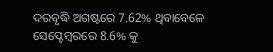ଦରବୃଦ୍ଧି ଅଗଷ୍ଟରେ 7.62% ଥିବାବେଳେ ସେପ୍ଟେମ୍ବରରେ 8.6% କୁ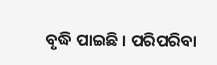ବୃଦ୍ଧି ପାଇଛି । ପରିପରିବା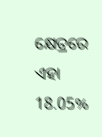କ୍ଷେତ୍ରରେ ଏହା 18.05%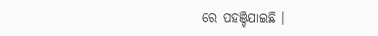ରେ ପହଞ୍ଚିଯାଇଛି ।